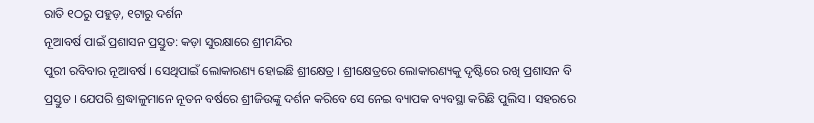ରାତି ୧ଠରୁ ପହୁଡ଼, ୧ଟାରୁ ଦର୍ଶନ
ନୂଆବର୍ଷ ପାଇଁ ପ୍ରଶାସନ ପ୍ରସ୍ତୁତ: କଡ଼ା ସୁରକ୍ଷାରେ ଶ୍ରୀମନ୍ଦିର
ପୁରୀ ରବିବାର ନୂଆବର୍ଷ । ସେଥିପାଇଁ ଲୋକାରଣ୍ୟ ହୋଇଛି ଶ୍ରୀକ୍ଷେତ୍ର । ଶ୍ରୀକ୍ଷେତ୍ରରେ ଲୋକାରଣ୍ୟକୁ ଦୃଷ୍ଟିରେ ରଖି ପ୍ରଶାସନ ବି ପ୍ରସ୍ତୁତ । ଯେପରି ଶ୍ରଦ୍ଧାଳୁମାନେ ନୂତନ ବର୍ଷରେ ଶ୍ରୀଜିଉଙ୍କୁ ଦର୍ଶନ କରିବେ ସେ ନେଇ ବ୍ୟାପକ ବ୍ୟବସ୍ଥା କରିଛି ପୁଲିସ । ସହରରେ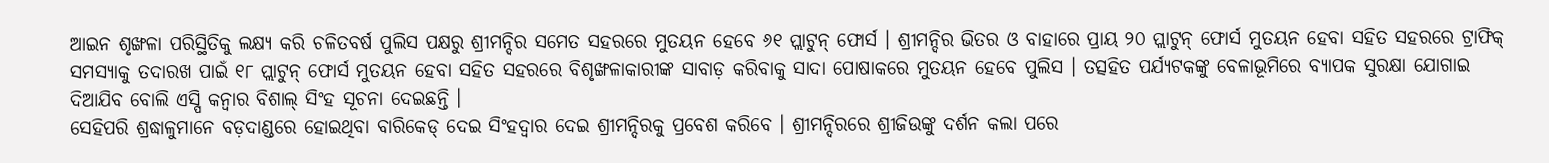ଆଇନ ଶୃଙ୍ଖଳା ପରିସ୍ଥିତିକୁ ଲକ୍ଷ୍ୟ କରି ଚଳିତବର୍ଷ ପୁଲିସ ପକ୍ଷରୁ ଶ୍ରୀମନ୍ଦିର ସମେତ ସହରରେ ମୁତୟନ ହେବେ ୬୧ ପ୍ଲାଟୁନ୍ ଫୋର୍ସ । ଶ୍ରୀମନ୍ଦିର ଭିତର ଓ ବାହାରେ ପ୍ରାୟ ୨୦ ପ୍ଲାଟୁନ୍ ଫୋର୍ସ ମୁତୟନ ହେବା ସହିତ ସହରରେ ଟ୍ରାଫିକ୍ ସମସ୍ୟାକୁ ତଦାରଖ ପାଇଁ ୧୮ ପ୍ଲାଟୁନ୍ ଫୋର୍ସ ମୁତୟନ ହେବା ସହିତ ସହରରେ ବିଶୃଙ୍ଖଳାକାରୀଙ୍କ ସାବାଡ଼ କରିବାକୁ ସାଦା ପୋଷାକରେ ମୁତୟନ ହେବେ ପୁଲିସ । ତତ୍ସହିତ ପର୍ଯ୍ୟଟକଙ୍କୁ ବେଳାଭୂମିରେ ବ୍ୟାପକ ସୁରକ୍ଷା ଯୋଗାଇ ଦିଆଯିବ ବୋଲି ଏସ୍ପି କନ୍ୱାର ବିଶାଲ୍ ସିଂହ ସୂଚନା ଦେଇଛନ୍ତି ।
ସେହିପରି ଶ୍ରଦ୍ଧାଳୁମାନେ ବଡ଼ଦାଣ୍ଡରେ ହୋଇଥିବା ବାରିକେଡ୍ ଦେଇ ସିଂହଦ୍ୱାର ଦେଇ ଶ୍ରୀମନ୍ଦିରକୁ ପ୍ରବେଶ କରିବେ । ଶ୍ରୀମନ୍ଦିରରେ ଶ୍ରୀଜିଉଙ୍କୁ ଦର୍ଶନ କଲା ପରେ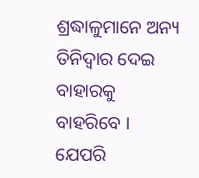ଶ୍ରଦ୍ଧାଳୁମାନେ ଅନ୍ୟ ତିନିଦ୍ୱାର ଦେଇ ବାହାରକୁ ବାହରିବେ । ଯେପରି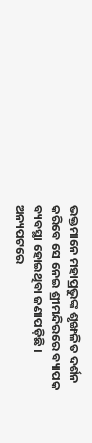ଭକ୍ତମାନେ ମହାପ୍ରଭୁଙ୍କ ଶୃଙ୍ଖଳିତ ଦର୍ଶନ କରିବେ ସେ ନେଇ ଶ୍ରୀମନ୍ଦିରରେ ବ୍ୟାପକ ବ୍ୟବସ୍ଥା ହୋଇଥିବା ଜଣାପଡ଼ିଛି । ଅନ୍ୟପଟରେ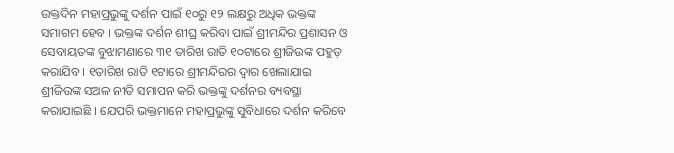ଉକ୍ତଦିନ ମହାପ୍ରଭୁଙ୍କୁ ଦର୍ଶନ ପାଇଁ ୧୦ରୁ ୧୨ ଲକ୍ଷରୁ ଅଧିକ ଭକ୍ତଙ୍କ ସମାଗମ ହେବ । ଭକ୍ତଙ୍କ ଦର୍ଶନ ଶୀଘ୍ର କରିବା ପାଇଁ ଶ୍ରୀମନ୍ଦିର ପ୍ରଶାସନ ଓ ସେବାୟତଙ୍କ ବୁଝାମଣାରେ ୩୧ ତାରିଖ ରାତି ୧୦ଟାରେ ଶ୍ରୀଜିଉଙ୍କ ପହୁଡ଼ କରାଯିବ । ୧ତାରିଖ ରାତି ୧ଟାରେ ଶ୍ରୀମନ୍ଦିରର ଦ୍ୱାର ଖେଲାଯାଇ ଶ୍ରୀଜିଉଙ୍କ ସଅଳ ନୀତି ସମାପନ କରି ଭକ୍ତଙ୍କୁ ଦର୍ଶନର ବ୍ୟବସ୍ଥା କରାଯାଇଛି । ଯେପରି ଭକ୍ତମାନେ ମହାପ୍ରଭୁଙ୍କୁ ସୁବିଧାରେ ଦର୍ଶନ କରିବେ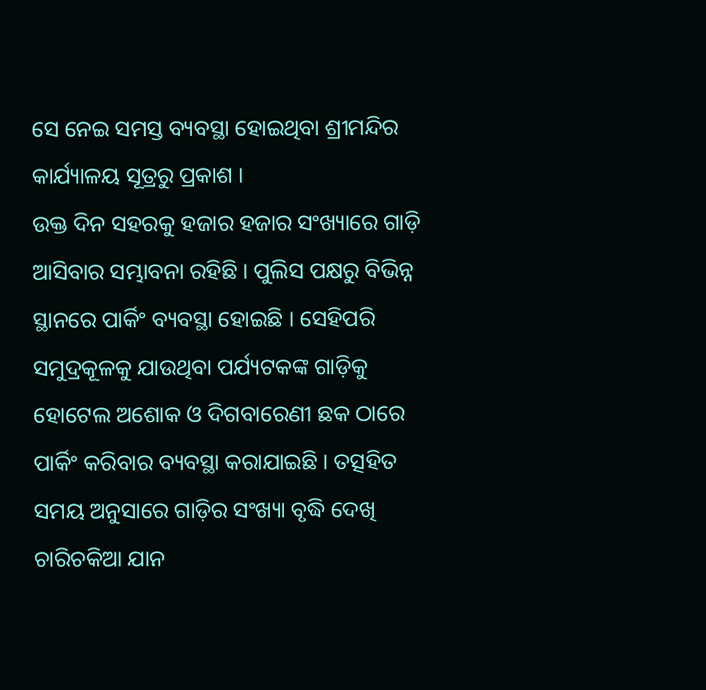ସେ ନେଇ ସମସ୍ତ ବ୍ୟବସ୍ଥା ହୋଇଥିବା ଶ୍ରୀମନ୍ଦିର କାର୍ଯ୍ୟାଳୟ ସୂତ୍ରରୁ ପ୍ରକାଶ ।
ଉକ୍ତ ଦିନ ସହରକୁ ହଜାର ହଜାର ସଂଖ୍ୟାରେ ଗାଡ଼ି ଆସିବାର ସମ୍ଭାବନା ରହିଛି । ପୁଲିସ ପକ୍ଷରୁ ବିଭିନ୍ନ ସ୍ଥାନରେ ପାର୍କିଂ ବ୍ୟବସ୍ଥା ହୋଇଛି । ସେହିପରି ସମୁଦ୍ରକୂଳକୁ ଯାଉଥିବା ପର୍ଯ୍ୟଟକଙ୍କ ଗାଡ଼ିକୁ ହୋଟେଲ ଅଶୋକ ଓ ଦିଗବାରେଣୀ ଛକ ଠାରେ ପାର୍କିଂ କରିବାର ବ୍ୟବସ୍ଥା କରାଯାଇଛି । ତତ୍ସହିତ ସମୟ ଅନୁସାରେ ଗାଡ଼ିର ସଂଖ୍ୟା ବୃଦ୍ଧି ଦେଖି ଚାରିଚକିଆ ଯାନ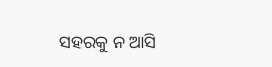ସହରକୁ ନ ଆସି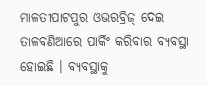ମାଳତୀପାଟପୁର ଓଭରବ୍ରିଜ୍ ଦେଇ ତାଳବଣିଆରେ ପାର୍କିଂ କରିବାର ବ୍ୟବସ୍ଥା ହୋଇଛି । ବ୍ୟବସ୍ଥାକୁ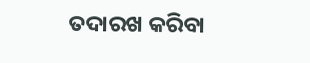ତଦାରଖ କରିବା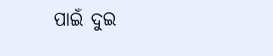ପାଇଁ ଦୁଇ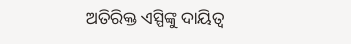ଅତିରିକ୍ତ ଏସ୍ପିଙ୍କୁ ଦାୟିତ୍ୱ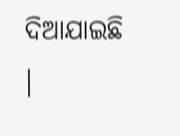ଦିଆଯାଇଛି ।